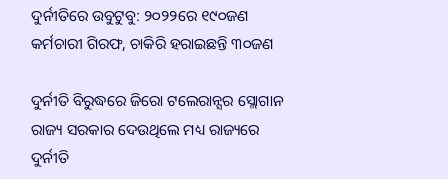ଦୁର୍ନୀତିରେ ଉବୁଟୁବୁ: ୨୦୨୨ରେ ୧୯୦ଜଣ କର୍ମଚାରୀ ଗିରଫ, ଚାକିରି ହରାଇଛନ୍ତି ୩୦ଜଣ

ଦୁର୍ନୀତି ବିରୁଦ୍ଧରେ ଜିରୋ ଟଲେରାନ୍ସର ସ୍ଲୋଗାନ ରାଜ୍ୟ ସରକାର ଦେଉଥିଲେ ମଧ୍ୟ ରାଜ୍ୟରେ ଦୁର୍ନୀତି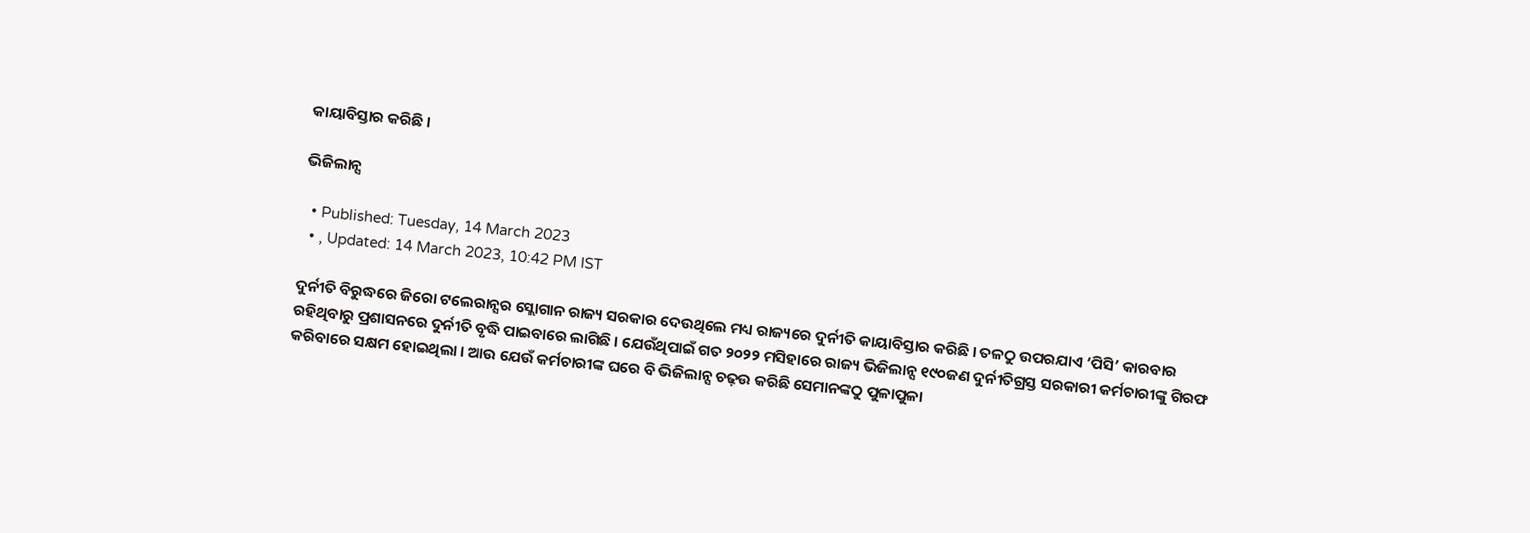କାୟାବିସ୍ତାର କରିଛି ।

ଭିଜିଲାନ୍ସ

  • Published: Tuesday, 14 March 2023
  • , Updated: 14 March 2023, 10:42 PM IST

ଦୁର୍ନୀତି ବିରୁଦ୍ଧରେ ଜିରୋ ଟଲେରାନ୍ସର ସ୍ଲୋଗାନ ରାଜ୍ୟ ସରକାର ଦେଉଥିଲେ ମଧ୍ୟ ରାଜ୍ୟରେ ଦୁର୍ନୀତି କାୟାବିସ୍ତାର କରିଛି । ତଳଠୁ ଉପରଯାଏ ‘ପିସି’ କାରବାର ରହିଥିବାରୁ ପ୍ରଶାସନରେ ଦୁର୍ନୀତି ବୃଦ୍ଧି ପାଇବାରେ ଲାଗିଛି । ଯେଉଁଥିପାଇଁ ଗତ ୨୦୨୨ ମସିହାରେ ରାଜ୍ୟ ଭିଜିଲାନ୍ସ ୧୯୦ଜଣ ଦୁର୍ନୀତିଗ୍ରସ୍ତ ସରକାରୀ କର୍ମଚାରୀଙ୍କୁ ଗିରଫ କରିବାରେ ସକ୍ଷମ ହୋଇଥିଲା । ଆଉ ଯେଉଁ କର୍ମଚାରୀଙ୍କ ଘରେ ବି ଭିଜିଲାନ୍ସ ଚଢ଼ଉ କରିଛି ସେମାନଙ୍କଠୁ ପୁଳାପୁଳା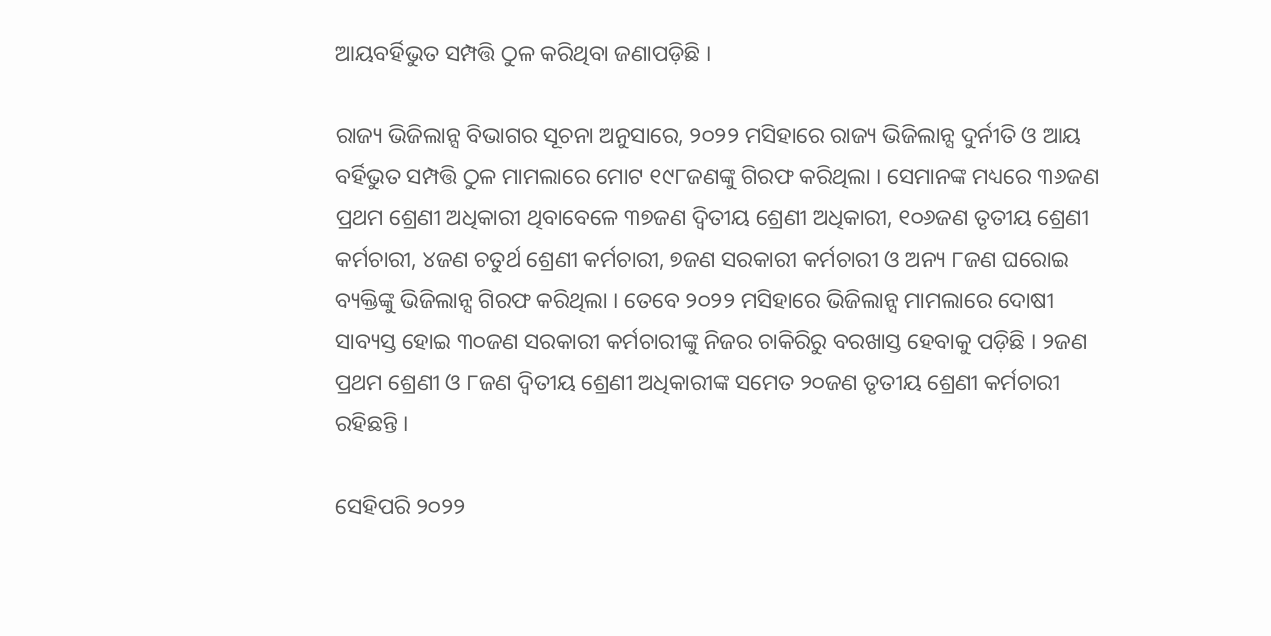ଆୟବର୍ହିଭୁତ ସମ୍ପତ୍ତି ଠୁଳ କରିଥିବା ଜଣାପଡ଼ିଛି ।

ରାଜ୍ୟ ଭିଜିଲାନ୍ସ ବିଭାଗର ସୂଚନା ଅନୁସାରେ, ୨୦୨୨ ମସିହାରେ ରାଜ୍ୟ ଭିଜିଲାନ୍ସ ଦୁର୍ନୀତି ଓ ଆୟ ବର୍ହିଭୁତ ସମ୍ପତ୍ତି ଠୁଳ ମାମଲାରେ ମୋଟ ୧୯୮ଜଣଙ୍କୁ ଗିରଫ କରିଥିଲା । ସେମାନଙ୍କ ମଧ୍ୟରେ ୩୬ଜଣ ପ୍ରଥମ ଶ୍ରେଣୀ ଅଧିକାରୀ ଥିବାବେଳେ ୩୭ଜଣ ଦ୍ୱିତୀୟ ଶ୍ରେଣୀ ଅଧିକାରୀ, ୧୦୬ଜଣ ତୃତୀୟ ଶ୍ରେଣୀ କର୍ମଚାରୀ, ୪ଜଣ ଚତୁର୍ଥ ଶ୍ରେଣୀ କର୍ମଚାରୀ, ୭ଜଣ ସରକାରୀ କର୍ମଚାରୀ ଓ ଅନ୍ୟ ୮ଜଣ ଘରୋଇ ବ୍ୟକ୍ତିଙ୍କୁ ଭିଜିଲାନ୍ସ ଗିରଫ କରିଥିଲା । ତେବେ ୨୦୨୨ ମସିହାରେ ଭିଜିଲାନ୍ସ ମାମଲାରେ ଦୋଷୀ ସାବ୍ୟସ୍ତ ହୋଇ ୩୦ଜଣ ସରକାରୀ କର୍ମଚାରୀଙ୍କୁ ନିଜର ଚାକିରିରୁ ବରଖାସ୍ତ ହେବାକୁ ପଡ଼ିଛି । ୨ଜଣ ପ୍ରଥମ ଶ୍ରେଣୀ ଓ ୮ଜଣ ଦ୍ୱିତୀୟ ଶ୍ରେଣୀ ଅଧିକାରୀଙ୍କ ସମେତ ୨୦ଜଣ ତୃତୀୟ ଶ୍ରେଣୀ କର୍ମଚାରୀ ରହିଛନ୍ତି ।

ସେହିପରି ୨୦୨୨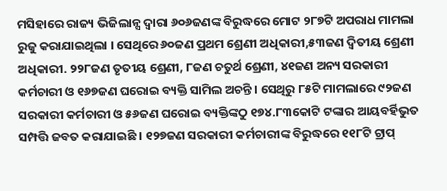ମସିହାରେ ରାଜ୍ୟ ଭିଜିଲାନ୍ସ ଦ୍ୱାରା ୬୦୬ଜଣଙ୍କ ବିରୁଦ୍ଧରେ ମୋଟ ୨୮୭ଟି ଅପରାଧ ମାମଲା ରୁଜୁ କରାଯାଇଥିଲା । ସେଥିରେ ୬୦ଜଣ ପ୍ରଥମ ଶ୍ରେଣୀ ଅଧିକାରୀ,୫୩ଜଣ ଦ୍ୱିତୀୟ ଶ୍ରେଣୀ ଅଧିକାରୀ. ୨୨୮ଜଣ ତୃତୀୟ ଶ୍ରେଣୀ, ୮ଜଣ ଚତୁର୍ଥ ଶ୍ରେଣୀ, ୪୧ଜଣ ଅନ୍ୟ ସରକାରୀ କର୍ମଚାରୀ ଓ ୧୬୭ଜଣ ଘରୋଇ ବ୍ୟକ୍ତି ସାମିଲ ଅଚନ୍ତି । ସେଥିରୁ ୮୫ଟି ମାମଲାରେ ୯୨ଜଣ ସରକାରୀ କର୍ମଚାରୀ ଓ ୫୬ଜଣ ଘରୋଇ ବ୍ୟକ୍ତିଙ୍କଠୁ ୧୭୪.୮୩କୋଟି ଟଙ୍କାର ଆୟବର୍ହିଭୁତ ସମ୍ପତ୍ତି ଜବତ କରାଯାଇଛି । ୧୨୭ଜଣ ସରକାରୀ କର୍ମଚାରୀଙ୍କ ବିରୁଦ୍ଧରେ ୧୧୮ଟି ଟ୍ରାପ୍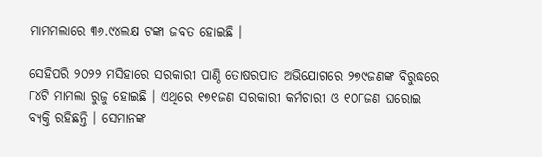ମାମମଲାରେ ୩୬.୯୪ଲକ୍ଷ ଟଙ୍କା ଜବତ ହୋଇଛି ।

ସେହିପରି ୨୦୨୨ ମସିହାରେ ସରକାରୀ ପାଣ୍ଠି ତୋଷରପାତ ଅଭିଯୋଗରେ ୨୭୯ଜଣଙ୍କ ବିରୁଦ୍ଧରେ ୮୪ଟି ମାମଲା ରୁଜୁ ହୋଇଛି । ଏଥିରେ ୧୭୧ଜଣ ସରକାରୀ କର୍ମଚାରୀ ଓ ୧୦୮ଜଣ ଘରୋଇ ବ୍ୟକ୍ତି ରହିଛନ୍ତି । ସେମାନଙ୍କ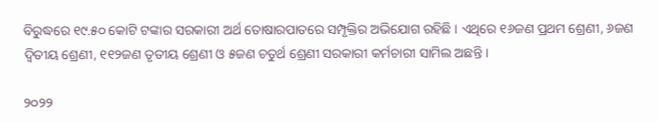ବିରୁଦ୍ଧରେ ୧୯.୫୦ କୋଟି ଟଙ୍କାର ସରକାରୀ ଅର୍ଥ ତୋଷାରପାତରେ ସମ୍ପୃକ୍ତିର ଅଭିଯୋଗ ରହିଛି । ଏଥିରେ ୧୬ଜଣ ପ୍ରଥମ ଶ୍ରେଣୀ, ୬ଜଣ ଦ୍ୱିତୀୟ ଶ୍ରେଣୀ, ୧୧୨ଜଣ ତୃତୀୟ ଶ୍ରେଣୀ ଓ ୫ଜଣ ଚତୁର୍ଥ ଶ୍ରେଣୀ ସରକାରୀ କର୍ମଚାରୀ ସାମିଲ ଅଛନ୍ତି ।

୨୦୨୨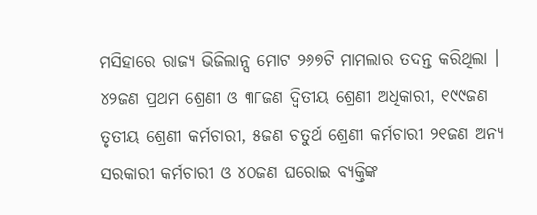ମସିହାରେ ରାଜ୍ୟ ଭିଜିଲାନ୍ସ ମୋଟ ୨୬୭ଟି ମାମଲାର ତଦନ୍ତ କରିଥିଲା । ୪୨ଜଣ ପ୍ରଥମ ଶ୍ରେଣୀ ଓ ୩୮ଜଣ ଦ୍ୱିତୀୟ ଶ୍ରେଣୀ ଅଧିକାରୀ, ୧୯୯ଜଣ ତୃତୀୟ ଶ୍ରେଣୀ କର୍ମଚାରୀ, ୫ଜଣ ଚତୁର୍ଥ ଶ୍ରେଣୀ କର୍ମଚାରୀ ୨୧ଜଣ ଅନ୍ୟ ସରକାରୀ କର୍ମଚାରୀ ଓ ୪୦ଜଣ ଘରୋଇ ବ୍ୟକ୍ତିଙ୍କ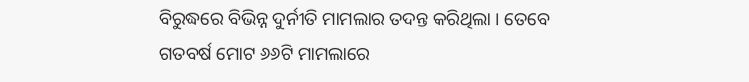ବିରୁଦ୍ଧରେ ବିଭିନ୍ନ ଦୁର୍ନୀତି ମାମଲାର ତଦନ୍ତ କରିଥିଲା । ତେବେ ଗତବର୍ଷ ମୋଟ ୬୬ଟି ମାମଲାରେ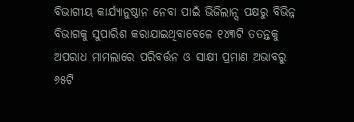ବିଭାଗୀୟ କାର୍ଯ୍ୟାନୁଷ୍ଠାନ ନେବା ପାଇଁ ଭିଜିଲାନ୍ସ ପକ୍ଷରୁ ବିଭିନ୍ନ ବିଭାଗକୁ ସୁପାରିଶ କରାଯାଇଥିବାବେଳେ ୧୪୩ଟି ତତନ୍ତକୁ ଅପରାଧ ମାମଲାରେ ପରିବର୍ତ୍ତନ ଓ ସାକ୍ଷୀ ପ୍ରମାଣ ଅଭାବରୁ ୬୫ଟି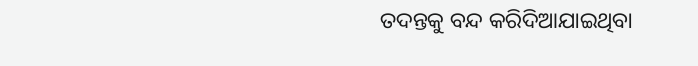ତଦନ୍ତକୁ ବନ୍ଦ କରିଦିଆଯାଇଥିବା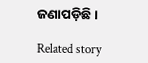ଜଣାପଡ଼ିଛି ।

Related story